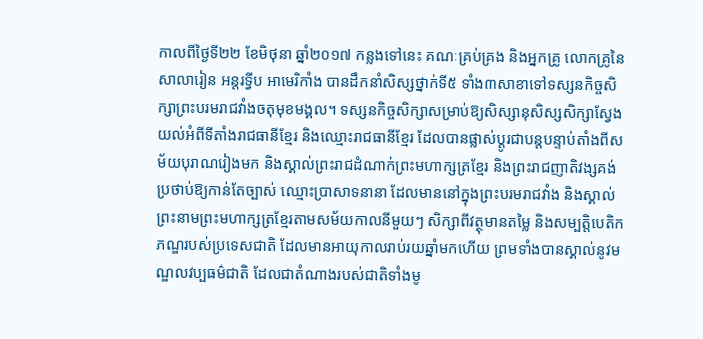កាលពីថ្ងៃទី២២ ខែមិថុនា ឆ្នាំ២០១៧ កន្លងទៅនេះ គណៈគ្រប់គ្រង និងអ្នកគ្រូ លោកគ្រូនៃសាលារៀន អន្តរទ្វីប អាមេរិកាំង បានដឹកនាំសិស្សថ្នាក់ទី៥ ទាំង៣សាខាទៅទស្សនកិច្ចសិក្សាព្រះបរមរាជវាំងចតុមុខមង្គល។ ទស្សនកិច្ចសិក្សាសម្រាប់ឱ្យសិស្សានុសិស្សសិក្សាស្វែងយល់អំពីទីតាំងរាជធានីខ្មែរ និងឈ្មោះរាជធានីខ្មែរ ដែលបានផ្លាស់ប្ដូរជាបន្តបន្ទាប់តាំងពីសម័យបុរាណរៀងមក និងស្គាល់ព្រះរាជដំណាក់ព្រះមហាក្សត្រខ្មែរ និងព្រះរាជញាតិវង្សគង់ប្រថាប់ឱ្យកាន់តែច្បាស់ ឈ្មោះប្រាសាទនានា ដែលមាននៅក្នុងព្រះបរមរាជវាំង និងស្គាល់ព្រះនាមព្រះមហាក្សត្រខ្មែរតាមសម័យកាលនីមួយៗ សិក្សាពីវត្ថុមានតម្លៃ និងសម្បត្តិបេតិកភណ្ឌរបស់ប្រទេសជាតិ ដែលមានអាយុកាលរាប់រយឆ្នាំមកហើយ ព្រមទាំងបានស្គាល់នូវមណ្ឌលវប្បធម៌ជាតិ ដែលជាតំណាងរបស់ជាតិទាំងមូ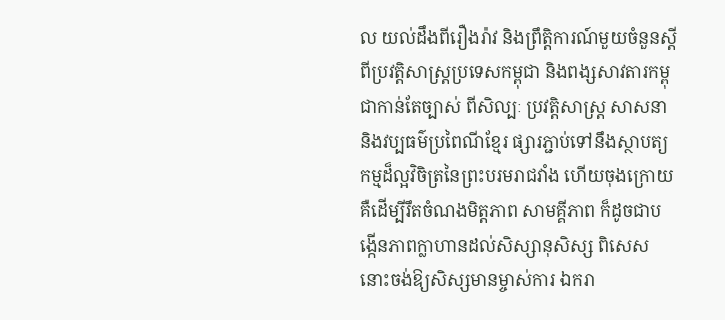ល យល់ដឹងពីរឿងរ៉ាវ និងព្រឹត្តិការណ៍មួយចំនួនស្ដីពីប្រវត្តិសាស្រ្តប្រទេសកម្ពុជា និងពង្សសាវតារកម្ពុជាកាន់តែច្បាស់ ពីសិល្បៈ ប្រវត្តិសាស្រ្ត សាសនា និងវប្បធម៌ប្រពៃណីខ្មែរ ផ្សារភ្ជាប់ទៅនឹងស្ថាបត្យកម្មដ៏ល្អវិចិត្រនៃព្រះបរមរាជវាំង ហើយចុងក្រោយគឺដើម្បីរឹតចំណងមិត្តភាព សាមគ្គីភាព ក៏ដូចជាបង្កើនភាពក្លាហានដល់សិស្សានុសិស្ស ពិសេសនោះចង់ឱ្យសិស្សមានម្ចាស់ការ ឯករា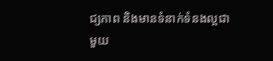ជ្យភាព និងមានទំនាក់ទំនងល្អជាមួយ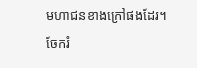មហាជនខាងក្រៅផងដែរ។
ចែករំ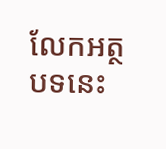លែកអត្ថបទនេះ